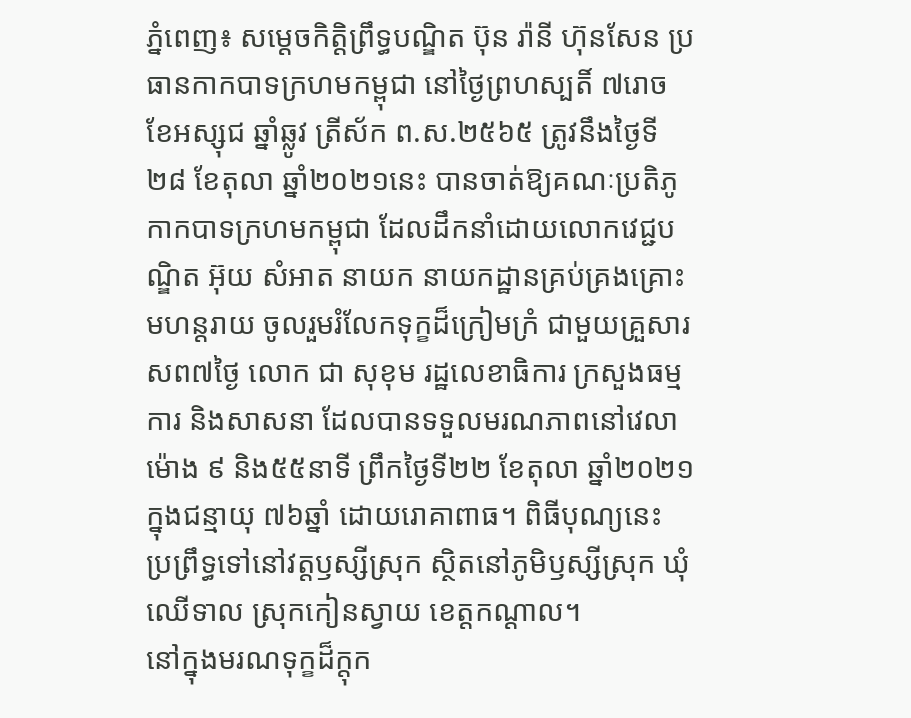ភ្នំពេញ៖ សម្តេចកិត្តិព្រឹទ្ធបណ្ឌិត ប៊ុន រ៉ានី ហ៊ុនសែន ប្រធានកាកបាទក្រហមកម្ពុជា នៅថ្ងៃព្រហស្បតិ៍ ៧រោច ខែអស្សុជ ឆ្នាំឆ្លូវ ត្រីស័ក ព.ស.២៥៦៥ ត្រូវនឹងថ្ងៃទី ២៨ ខែតុលា ឆ្នាំ២០២១នេះ បានចាត់ឱ្យគណៈប្រតិភូកាកបាទក្រហមកម្ពុជា ដែលដឹកនាំដោយលោកវេជ្ជបណ្ឌិត អ៊ុយ សំអាត នាយក នាយកដ្ឋានគ្រប់គ្រងគ្រោះមហន្តរាយ ចូលរួមរំលែកទុក្ខដ៏ក្រៀមក្រំ ជាមួយគ្រួសារសព៧ថ្ងៃ លោក ជា សុខុម រដ្ឋលេខាធិការ ក្រសួងធម្មការ និងសាសនា ដែលបានទទួលមរណភាពនៅវេលាម៉ោង ៩ និង៥៥នាទី ព្រឹកថ្ងៃទី២២ ខែតុលា ឆ្នាំ២០២១ ក្នុងជន្មាយុ ៧៦ឆ្នាំ ដោយរោគាពាធ។ ពិធីបុណ្យនេះ ប្រព្រឹទ្ធទៅនៅវត្តឫស្សីស្រុក ស្ថិតនៅភូមិឫស្សីស្រុក ឃុំឈើទាល ស្រុកកៀនស្វាយ ខេត្តកណ្តាល។
នៅក្នុងមរណទុក្ខដ៏ក្តុក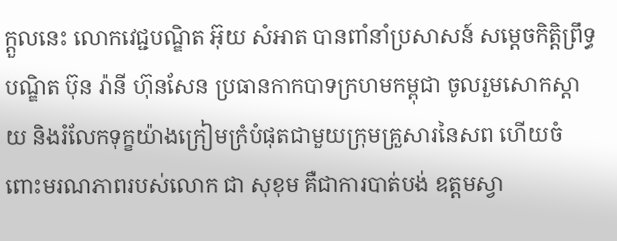ក្តួលនេះ លោកវេជ្ជបណ្ឌិត អ៊ុយ សំអាត បានពាំនាំប្រសាសន៍ សម្តេចកិត្តិព្រឹទ្ធបណ្ឌិត ប៊ុន រ៉ានី ហ៊ុនសែន ប្រធានកាកបាទក្រហមកម្ពុជា ចូលរួមសោកស្តាយ និងរំលែកទុក្ខយ៉ាងក្រៀមក្រំបំផុតជាមួយក្រុមគ្រួសារនៃសព ហើយចំពោះមរណភាពរបស់លោក ជា សុខុម គឺជាការបាត់បង់ ឧត្តមស្វា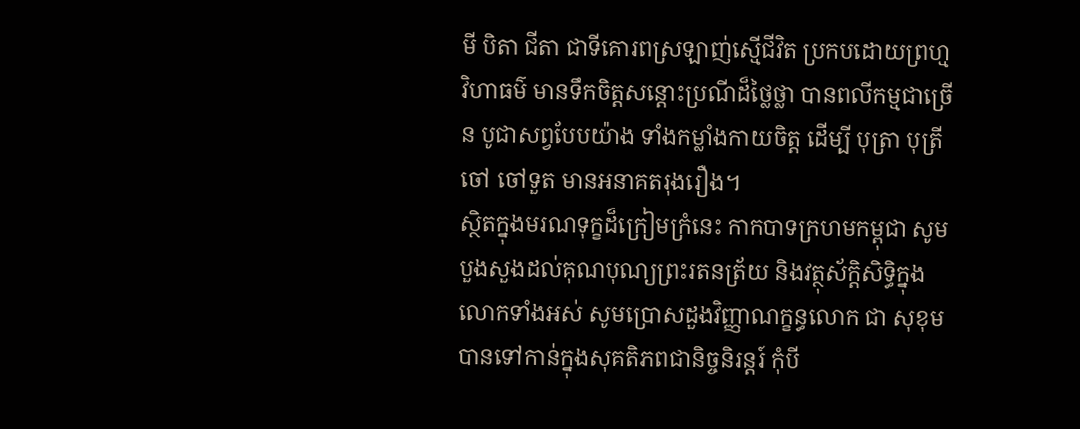មី បិតា ជីតា ជាទីគោរពស្រឡាញ់ស្មើជីវិត ប្រកបដោយព្រហ្មវិហាធម៌ មានទឹកចិត្តសន្តោះប្រណីដ៏ថ្លៃថ្លា បានពលីកម្មជាច្រើន បូជាសព្វបែបយ៉ាង ទាំងកម្លាំងកាយចិត្ត ដើម្បី បុត្រា បុត្រី ចៅ ចៅទួត មានអនាគតរុងរឿង។
ស្ថិតក្នុងមរណទុក្ខដ៏ក្រៀមក្រំនេះ កាកបាទក្រហមកម្ពុជា សូមបួងសួងដល់គុណបុណ្យព្រះរតនត្រ័យ និងវត្ថុស័ក្តិសិទ្ធិក្នុងលោកទាំងអស់ សូមប្រោសដួងវិញ្ញាណក្ខន្ធលោក ជា សុខុម បានទៅកាន់ក្នុងសុគតិភពជានិច្ចនិរន្តរ៍ កុំបី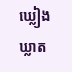ឃ្លៀងឃ្លាត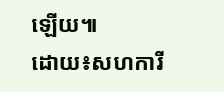ឡើយ៕
ដោយ៖សហការី